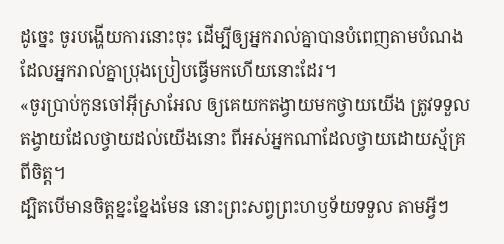ដូច្នេះ ចូរបង្ហើយការនោះចុះ ដើម្បីឲ្យអ្នករាល់គ្នាបានបំពេញតាមបំណង ដែលអ្នករាល់គ្នាប្រុងប្រៀបធ្វើមកហើយនោះដែរ។
«ចូរប្រាប់កូនចៅអ៊ីស្រាអែល ឲ្យគេយកតង្វាយមកថ្វាយយើង ត្រូវទទួលតង្វាយដែលថ្វាយដល់យើងនោះ ពីអស់អ្នកណាដែលថ្វាយដោយស្ម័គ្រពីចិត្ត។
ដ្បិតបើមានចិត្តខ្នះខ្នែងមែន នោះព្រះសព្វព្រះហឫទ័យទទួល តាមអ្វីៗ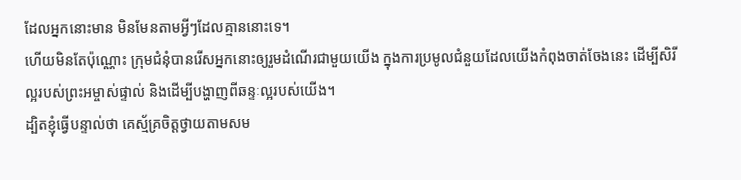ដែលអ្នកនោះមាន មិនមែនតាមអ្វីៗដែលគ្មាននោះទេ។
ហើយមិនតែប៉ុណ្ណោះ ក្រុមជំនុំបានរើសអ្នកនោះឲ្យរួមដំណើរជាមួយយើង ក្នុងការប្រមូលជំនួយដែលយើងកំពុងចាត់ចែងនេះ ដើម្បីសិរីល្អរបស់ព្រះអម្ចាស់ផ្ទាល់ និងដើម្បីបង្ហាញពីឆន្ទៈល្អរបស់យើង។
ដ្បិតខ្ញុំធ្វើបន្ទាល់ថា គេស្ម័គ្រចិត្តថ្វាយតាមសម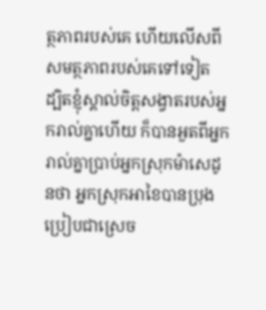ត្ថភាពរបស់គេ ហើយលើសពីសមត្ថភាពរបស់គេទៅទៀត
ដ្បិតខ្ញុំស្គាល់ចិត្តសង្វាតរបស់អ្នករាល់គ្នាហើយ ក៏បានអួតពីអ្នករាល់គ្នាប្រាប់អ្នកស្រុកម៉ាសេដូនថា អ្នកស្រុកអាខៃបានប្រុងប្រៀបជាស្រេច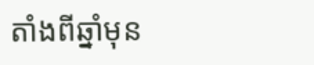តាំងពីឆ្នាំមុន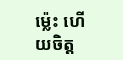ម៉្លេះ ហើយចិត្ត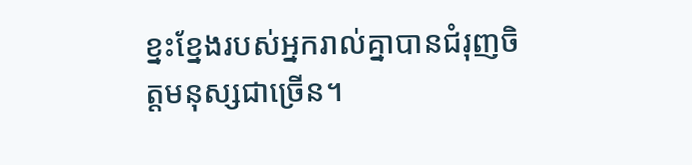ខ្នះខ្នែងរបស់អ្នករាល់គ្នាបានជំរុញចិត្តមនុស្សជាច្រើន។